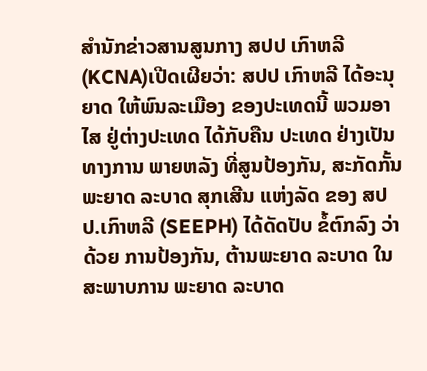ສຳນັກຂ່າວສານສູນກາງ ສປປ ເກົາຫລີ (KCNA)ເປີດເຜີຍວ່າ: ສປປ ເກົາຫລີ ໄດ້ອະນຸຍາດ ໃຫ້ພົນລະເມືອງ ຂອງປະເທດນີ້ ພວມອາໄສ ຢູ່ຕ່າງປະເທດ ໄດ້ກັບຄືນ ປະເທດ ຢ່າງເປັນທາງການ ພາຍຫລັງ ທີ່ສູນປ້ອງກັນ, ສະກັດກັ້ນ ພະຍາດ ລະບາດ ສຸກເສີນ ແຫ່ງລັດ ຂອງ ສປປ.ເກົາຫລີ (SEEPH) ໄດ້ດັດປັບ ຂໍ້ຕົກລົງ ວ່າດ້ວຍ ການປ້ອງກັນ, ຕ້ານພະຍາດ ລະບາດ ໃນສະພາບການ ພະຍາດ ລະບາດ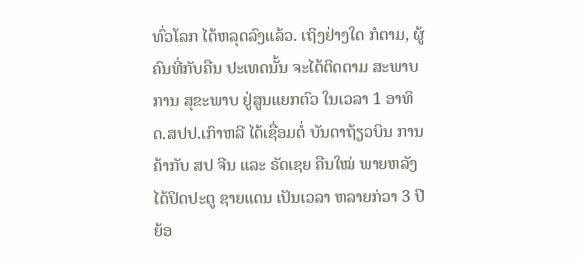ທົ່ວໂລກ ໄດ້ຫລຸດລົງແລ້ວ. ເຖິງຢ່າງໃດ ກໍຕາມ, ຜູ້ຄົນທີ່ກັບຄືນ ປະເທດນັ້ນ ຈະໄດ້ຕິດຕາມ ສະພາບການ ສຸຂະພາບ ຢູ່ສູນແຍກຕົວ ໃນເວລາ 1 ອາທິດ.ສປປ.ເກົາຫລີ ໄດ້ເຊື່ອມຕໍ່ ບັນດາຖ້ຽວບິນ ການຄ້າກັບ ສປ ຈີນ ແລະ ຣັດເຊຍ ຄືນໃໝ່ ພາຍຫລັງ ໄດ້ປິດປະຕູ ຊາຍແດນ ເປັນເວລາ ຫລາຍກ່ວາ 3 ປີ ຍ້ອ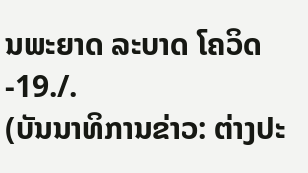ນພະຍາດ ລະບາດ ໂຄວິດ-19./.
(ບັນນາທິການຂ່າວ: ຕ່າງປະ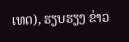ເທດ), ຮຽບຮຽງ ຂ່າວ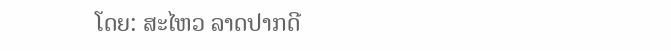ໂດຍ: ສະໄຫວ ລາດປາກດີ